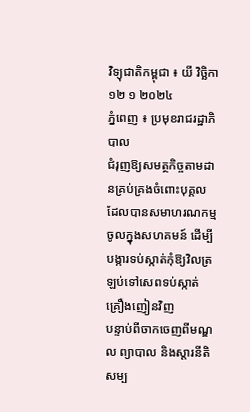វិទ្យុជាតិកម្ពុជា ៖ យី វិច្ឆិកា ១២ ១ ២០២៤
ភ្នំពេញ ៖ ប្រមុខរាជរដ្ឋាភិបាល
ជំរុញឱ្យសមត្ថកិច្ចតាមដានគ្រប់គ្រងចំពោះបុគ្គល ដែលបានសមាហរណកម្មចូលក្នុងសហគមន៍ ដើម្បីបង្ការទប់ស្កាត់កុំឱ្យវិលត្រឡប់ទៅសេពទប់ស្កាត់គ្រឿងញៀនវិញ
បន្ទាប់ពីចាកចេញពីមណ្ឌល ព្យាបាល និងស្តារនីតិសម្ប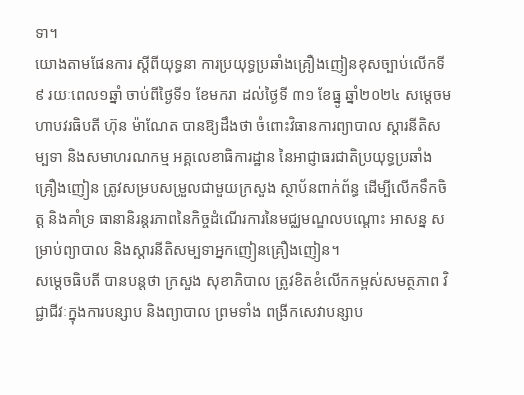ទា។
យោងតាមផែនការ ស្តីពីយុទ្ធនា ការប្រយុទ្ធប្រឆាំងគ្រឿងញៀនខុសច្បាប់លើកទី៩ រយៈពេល១ឆ្នាំ ចាប់ពីថ្ងៃទី១ ខែមករា ដល់ថ្ងៃទី ៣១ ខែធ្នូ ឆ្នាំ២០២៤ សម្តេចមហាបវរធិបតី ហ៊ុន ម៉ាណែត បានឱ្យដឹងថា ចំពោះវិធានការព្យាបាល ស្តារនីតិសម្បទា និងសមាហរណកម្ម អគ្គលេខាធិការដ្ឋាន នៃអាជ្ញាធរជាតិប្រយុទ្ធប្រឆាំងគ្រឿងញៀន ត្រូវសម្របសម្រួលជាមួយក្រសួង ស្ថាប័នពាក់ព័ន្ធ ដើម្បីលើកទឹកចិត្ត និងគាំទ្រ ធានានិរន្តរភាពនៃកិច្ចដំណើរការនៃមជ្ឈមណ្ឌលបណ្តោះ អាសន្ន សម្រាប់ព្យាបាល និងស្តារនីតិសម្បទាអ្នកញៀនគ្រឿងញៀន។
សម្តេចធិបតី បានបន្តថា ក្រសួង សុខាភិបាល ត្រូវខិតខំលើកកម្ពស់សមត្ថភាព វិជ្ជាជីវៈក្នុងការបន្សាប និងព្យាបាល ព្រមទាំង ពង្រីកសេវាបន្សាប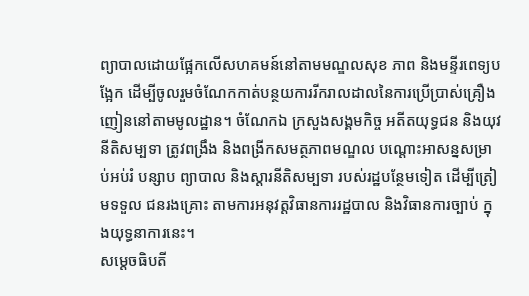ព្យាបាលដោយផ្អែកលើសហគមន៍នៅតាមមណ្ឌលសុខ ភាព និងមន្ទីរពេទ្យបង្អែក ដើម្បីចូលរួមចំណែកកាត់បន្ថយការរីករាលដាលនៃការប្រើប្រាស់គ្រឿងញៀននៅតាមមូលដ្ឋាន។ ចំណែកឯ ក្រសួងសង្គមកិច្ច អតីតយុទ្ធជន និងយុវនីតិសម្បទា ត្រូវពង្រឹង និងពង្រីកសមត្ថភាពមណ្ឌល បណ្តោះអាសន្នសម្រាប់អប់រំ បន្សាប ព្យាបាល និងស្តារនីតិសម្បទា របស់រដ្ឋបន្ថែមទៀត ដើម្បីត្រៀមទទួល ជនរងគ្រោះ តាមការអនុវត្តវិធានការរដ្ឋបាល និងវិធានការច្បាប់ ក្នុងយុទ្ធនាការនេះ។
សម្តេចធិបតី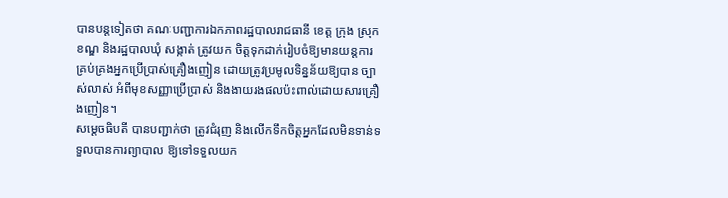បានបន្តទៀតថា គណៈបញ្ជាការឯកភាពរដ្ឋបាលរាជធានី ខេត្ត ក្រុង ស្រុក ខណ្ឌ និងរដ្ឋបាលឃុំ សង្កាត់ ត្រូវយក ចិត្តទុកដាក់រៀបចំឱ្យមានយន្តការគ្រប់គ្រងអ្នកប្រើប្រាស់គ្រឿងញៀន ដោយត្រូវប្រមូលទិន្នន័យឱ្យបាន ច្បាស់លាស់ អំពីមុខសញ្ញាប្រើប្រាស់ និងងាយរងផលប៉ះពាល់ដោយសារគ្រឿងញៀន។
សម្តេចធិបតី បានបញ្ជាក់ថា ត្រូវជំរុញ និងលើកទឹកចិត្តអ្នកដែលមិនទាន់ទទួលបានការព្យាបាល ឱ្យទៅទទួលយក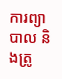ការព្យាបាល និងត្រូ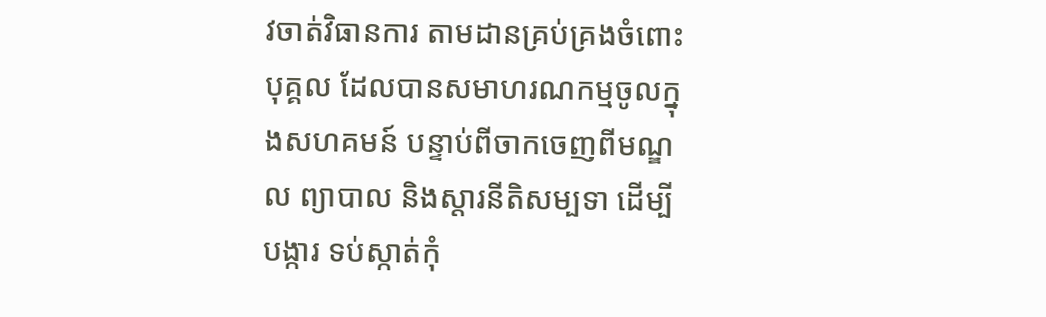វចាត់វិធានការ តាមដានគ្រប់គ្រងចំពោះបុគ្គល ដែលបានសមាហរណកម្មចូលក្នុងសហគមន៍ បន្ទាប់ពីចាកចេញពីមណ្ឌល ព្យាបាល និងស្តារនីតិសម្បទា ដើម្បីបង្ការ ទប់ស្កាត់កុំ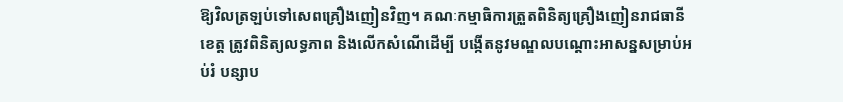ឱ្យវិលត្រឡប់ទៅសេពគ្រឿងញៀនវិញ។ គណៈកម្មាធិការត្រួតពិនិត្យគ្រឿងញៀនរាជធានី ខេត្ត ត្រូវពិនិត្យលទ្ធភាព និងលើកសំណើដើម្បី បង្កើតនូវមណ្ឌលបណ្តោះអាសន្នសម្រាប់អប់រំ បន្សាប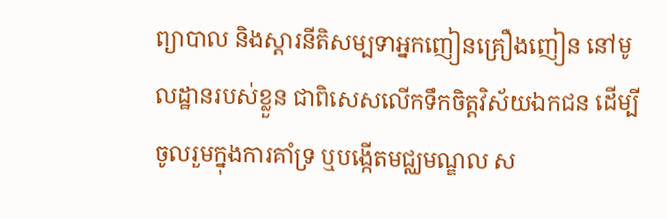ព្យាបាល និងស្តារនីតិសម្បទាអ្នកញៀនគ្រឿងញៀន នៅមូលដ្ឋានរបស់ខ្លួន ជាពិសេសលើកទឹកចិត្តវិស័យឯកជន ដើម្បីចូលរួមក្នុងការគាំទ្រ ឬបង្កើតមជ្ឈមណ្ឌល ស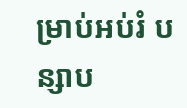ម្រាប់អប់រំ បន្សាប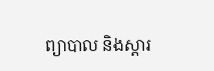ព្យាបាល និងស្តារ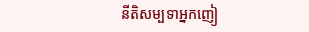នីតិសម្បទាអ្នកញៀ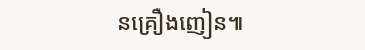នគ្រឿងញៀន៕